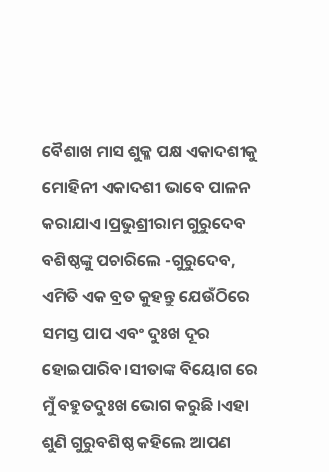ବୈଶାଖ ମାସ ଶୁକ୍ଳ ପକ୍ଷ ଏକାଦଶୀକୁ ମୋହିନୀ ଏକାଦଶୀ ଭାବେ ପାଳନ କରାଯାଏ।ପ୍ରଭୁଶ୍ରୀରାମ ଗୁରୁଦେବ ବଶିଷ୍ଠଙ୍କୁ ପଚାରିଲେ -ଗୁରୁଦେବ, ଏମିତି ଏକ ବ୍ରତ କୁହନ୍ତୁ ଯେଉଁଠିରେ ସମସ୍ତ ପାପ ଏବଂ ଦୁଃଖ ଦୂର ହୋଇପାରିବ।ସୀତାଙ୍କ ବିୟୋଗ ରେ ମୁଁ ବହୁତଦୁଃଖ ଭୋଗ କରୁଛି ।ଏହା ଶୁଣି ଗୁରୁବଶିଷ୍ଠ କହିଲେ ଆପଣ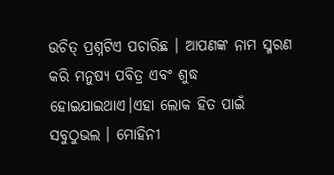ଉଚିତ୍ ପ୍ରଶ୍ନଟିଏ ପଚାରିଛ । ଆପଣଙ୍କ ନାମ ସ୍ମରଣ କରି ମନୁଷ୍ୟ ପବିତ୍ର ଏବଂ ଶୁଦ୍ଧ ହୋଇଯାଇଥାଏ।ଏହା ଲୋକ ହିତ ପାଇଁ ସବୁଠୁଭଲ । ମୋହିନୀ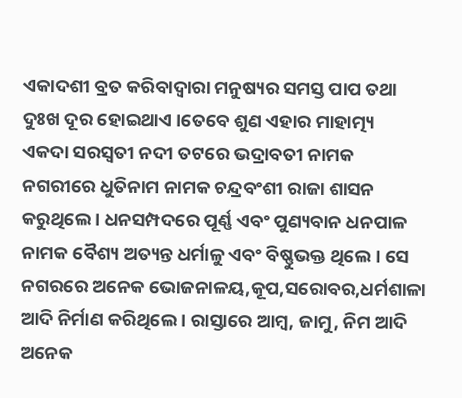ଏକାଦଶୀ ବ୍ରତ କରିବାଦ୍ୱାରା ମନୁଷ୍ୟର ସମସ୍ତ ପାପ ତଥା ଦୁଃଖ ଦୂର ହୋଇଥାଏ ।ତେବେ ଶୁଣ ଏହାର ମାହାତ୍ମ୍ୟ
ଏକଦା ସରସ୍ୱତୀ ନଦୀ ତଟରେ ଭଦ୍ରାବତୀ ନାମକ ନଗରୀରେ ଧୁତିନାମ ନାମକ ଚନ୍ଦ୍ରବଂଶୀ ରାଜା ଶାସନ କରୁଥିଲେ । ଧନସମ୍ପଦରେ ପୂର୍ଣ୍ଣ ଏବଂ ପୁଣ୍ୟବାନ ଧନପାଳ ନାମକ ବୈଶ୍ୟ ଅତ୍ୟନ୍ତ ଧର୍ମାଳୁ ଏବଂ ବିଷ୍ଣୁଭକ୍ତ ଥିଲେ। ସେ ନଗରରେ ଅନେକ ଭୋଜନାଳୟ,କୂପ,ସରୋବର,ଧର୍ମଶାଳା ଆଦି ନିର୍ମାଣ କରିଥିଲେ । ରାସ୍ତାରେ ଆମ୍ବ, ଜାମୁ, ନିମ ଆଦି ଅନେକ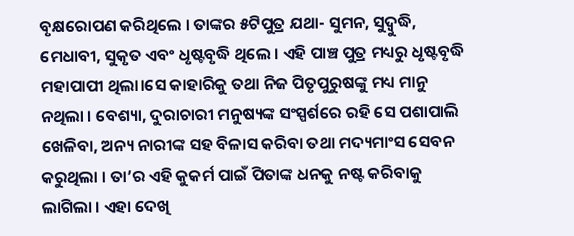ବୃକ୍ଷରୋପଣ କରିଥିଲେ । ତାଙ୍କର ୫ଟିପୁତ୍ର ଯଥା- ସୁମନ, ସୁଦ୍ବୁଦ୍ଧି, ମେଧାବୀ, ସୁକୃତ ଏବଂ ଧୃଷ୍ଟବୃଦ୍ଧି ଥିଲେ । ଏହି ପାଞ୍ଚ ପୁତ୍ର ମଧ୍ୟରୁ ଧୃଷ୍ଟବୃଦ୍ଧି ମହାପାପୀ ଥିଲା।ସେ କାହାରିକୁ ତଥା ନିଜ ପିତୃପୁରୁଷଙ୍କୁ ମଧ୍ୟ ମାନୁ ନଥିଲା । ବେଶ୍ୟା, ଦୁରାଚାରୀ ମନୁଷ୍ୟଙ୍କ ସଂସ୍ପର୍ଶରେ ରହି ସେ ପଶାପାଲି ଖେଳିବା, ଅନ୍ୟ ନାରୀଙ୍କ ସହ ବିଳାସ କରିବା ତଥା ମଦ୍ୟମାଂସ ସେବନ କରୁଥିଲା । ତା’ର ଏହି କୁକର୍ମ ପାଇଁ ପିତାଙ୍କ ଧନକୁ ନଷ୍ଟ କରିବାକୁ ଲାଗିଲା । ଏହା ଦେଖି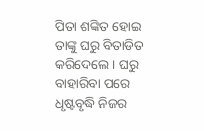ପିତା ଶଙ୍କିତ ହୋଇ ତାଙ୍କୁ ଘରୁ ବିତାଡିତ କରିଦେଲେ । ଘରୁ ବାହାରିବା ପରେ ଧୃଷ୍ଟବୃଦ୍ଧି ନିଜର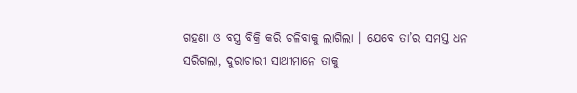ଗହଣା ଓ ବସ୍ତ୍ର ବିକ୍ରି କରି ଚଳିବାକୁ ଲାଗିଲା । ଯେବେ ତା’ର ସମସ୍ତ ଧନ ସରିଗଲା, ଦୁରାଚାରୀ ସାଥୀମାନେ ତାକୁ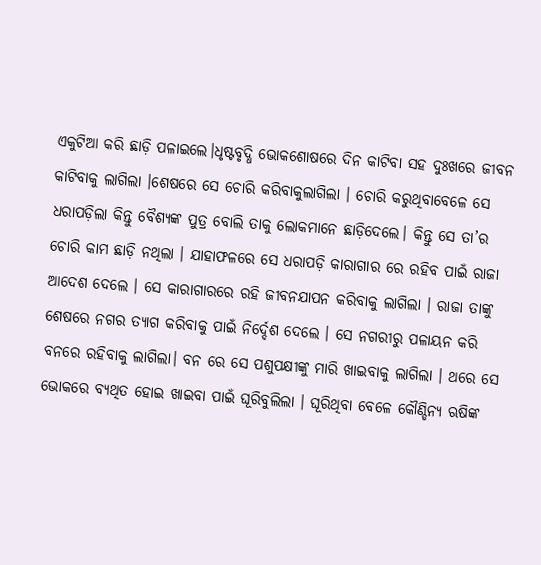ଏକୁଟିଆ କରି ଛାଡ଼ି ପଳାଇଲେ।ଧୃଷ୍ଟବୃଦ୍ଧି ଭୋକଶୋଷରେ ଦିନ କାଟିବା ସହ ଦୁଃଖରେ ଜୀବନ କାଟିବାକୁ ଲାଗିଲା ।ଶେଷରେ ସେ ଚୋରି କରିବାକୁଲାଗିଲା । ଚୋରି କରୁଥିବାବେଳେ ସେ ଧରାପଡ଼ିଲା କିନ୍ତୁ ବୈଶ୍ୟଙ୍କ ପୁତ୍ର ବୋଲି ତାକୁ ଲୋକମାନେ ଛାଡ଼ିଦେଲେ। କିନ୍ତୁ ସେ ତା’ର ଚୋରି କାମ ଛାଡ଼ି ନଥିଲା । ଯାହାଫଳରେ ସେ ଧରାପଡ଼ି କାରାଗାର ରେ ରହିବ ପାଇଁ ରାଜା ଆଦେଶ ଦେଲେ । ସେ କାରାଗାରରେ ରହି ଜୀବନଯାପନ କରିବାକୁ ଲାଗିଲା । ରାଜା ତାଙ୍କୁ ଶେଷରେ ନଗର ତ୍ୟାଗ କରିବାକୁ ପାଇଁ ନିର୍ଦ୍ଦେଶ ଦେଲେ । ସେ ନଗରୀରୁ ପଳାୟନ କରି ବନରେ ରହିବାକୁ ଲାଗିଲା। ବନ ରେ ସେ ପଶୁପକ୍ଷୀଙ୍କୁ ମାରି ଖାଇବାକୁ ଲାଗିଲା । ଥରେ ସେ ଭୋକରେ ବ୍ୟଥିତ ହୋଇ ଖାଇବା ପାଇଁ ଘୂରିବୁଲିଲା । ଘୂରିଥିବା ବେଳେ କୌଣ୍ଡିନ୍ୟ ଋଷିଙ୍କ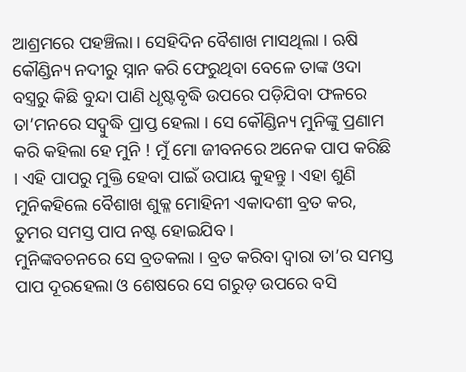ଆଶ୍ରମରେ ପହଞ୍ଚିଲା । ସେହିଦିନ ବୈଶାଖ ମାସଥିଲା । ଋଷି କୌଣ୍ଡିନ୍ୟ ନଦୀରୁ ସ୍ନାନ କରି ଫେରୁଥିବା ବେଳେ ତାଙ୍କ ଓଦା ବସ୍ତ୍ରରୁ କିଛି ବୁନ୍ଦା ପାଣି ଧୃଷ୍ଟବୃଦ୍ଧି ଉପରେ ପଡ଼ିଯିବା ଫଳରେ ତା’ମନରେ ସଦ୍ବୁଦ୍ଧି ପ୍ରାପ୍ତ ହେଲା । ସେ କୌଣ୍ଡିନ୍ୟ ମୁନିଙ୍କୁ ପ୍ରଣାମ କରି କହିଲା ହେ ମୁନି ! ମୁଁ ମୋ ଜୀବନରେ ଅନେକ ପାପ କରିଛି । ଏହି ପାପରୁ ମୁକ୍ତି ହେବା ପାଇଁ ଉପାୟ କୁହନ୍ତୁ । ଏହା ଶୁଣି ମୁନିକହିଲେ ବୈଶାଖ ଶୁକ୍ଳ ମୋହିନୀ ଏକାଦଶୀ ବ୍ରତ କର, ତୁମର ସମସ୍ତ ପାପ ନଷ୍ଟ ହୋଇଯିବ ।
ମୁନିଙ୍କବଚନରେ ସେ ବ୍ରତକଲା । ବ୍ରତ କରିବା ଦ୍ୱାରା ତା’ର ସମସ୍ତ ପାପ ଦୂରହେଲା ଓ ଶେଷରେ ସେ ଗରୁଡ଼ ଉପରେ ବସି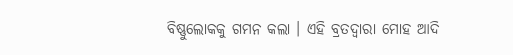ବିଷ୍ଣୁଲୋକକୁ ଗମନ କଲା । ଏହି ବ୍ରତଦ୍ୱାରା ମୋହ ଆଦି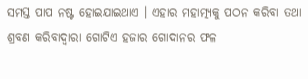ସମସ୍ତ ପାପ ନଷ୍ଟ ହୋଇଯାଇଥାଏ । ଏହାର ମହାତ୍ମ୍ୟକୁ ପଠନ କରିବା ତଥା ଶ୍ରବଣ କରିବାଦ୍ୱାରା ଗୋଟିଏ ହଜାର ଗୋଦାନର ଫଳ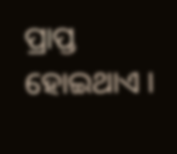ପ୍ରାପ୍ତ ହୋଇଥାଏ ।